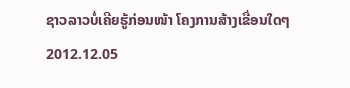ຊາວລາວບໍ່ເຄີຍຮູ້ກ່ອນໜ້າ ໂຄງການສ້າງເຂື່ອນໃດໆ
2012.12.05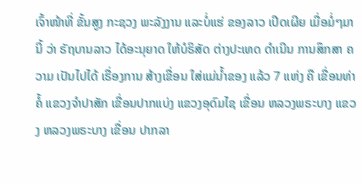ເຈົ້າໜ້າທີ່ ຂັ້ນສູງ ກະຊວງ ພະລັງງານ ແລະບໍ່ແຮ່ ຂອງລາວ ເປີດເຜີຍ ເມື່ອມໍ່ໆມານີ້ ວ່າ ຣັຖບານລາວ ໄດ້ອະນຸຍາດ ໃຫ້ບໍຣິສັດ ຕ່າງປະເທດ ດໍາເນີນ ການສຶກສາ ຄວາມ ເປັນໄປໄດ້ ເຣື່ອງການ ສ້າງເຂື່ອນ ໃສ່ແມ່ນໍ້າຂອງ ແລ້ວ 7 ແຫ່ງ ຄື ເຂື່ອນທ່າຄໍ້ ແຂວງຈໍາປາສັກ ເຂື່ອນປາກແບ່ງ ແຂວງອຸດົມໄຊ ເຂື່ອນ ຫລວງພຣະບາງ ແຂວງ ຫລວງພຣະບາງ ເຂື່ອນ ປາກລາ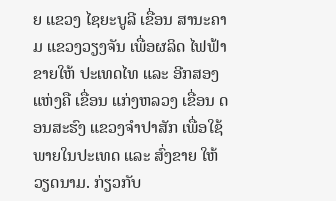ຍ ແຂວງ ໄຊຍະບູລີ ເຂື່ອນ ສານະຄາມ ແຂວງວຽງຈັນ ເພື່ອຜລິດ ໄຟຟ້າ ຂາຍໃຫ້ ປະເທດໄທ ແລະ ອີກສອງແຫ່ງຄື ເຂື່ອນ ແກ່ງຫລວງ ເຂື່ອນ ດອນສະຮົງ ແຂວງຈໍາປາສັກ ເພື່ອໃຊ້ ພາຍໃນປະເທດ ແລະ ສົ່ງຂາຍ ໃຫ້ວຽດນາມ. ກ່ຽວກັບ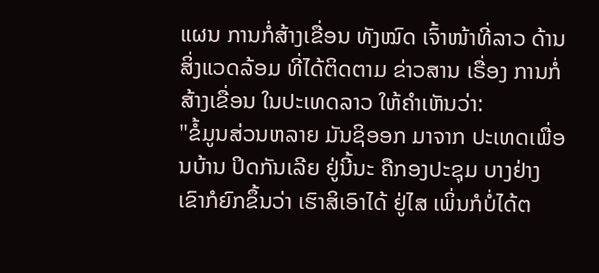ແຜນ ການກໍ່ສ້າງເຂື່ອນ ທັງໝົດ ເຈົ້າໜ້າທີ່ລາວ ດ້ານ ສິ່ງແວດລ້ອມ ທີ່ໄດ້ຕິດຕາມ ຂ່າວສານ ເຣື່ອງ ການກໍ່ສ້າງເຂື່ອນ ໃນປະເທດລາວ ໃຫ້ຄໍາເຫັນວ່າ:
"ຂໍ້ມູນສ່ວນຫລາຍ ມັນຊິອອກ ມາຈາກ ປະເທດເພື່ອນບ້ານ ປິດກັນເລີຍ ຢູ່ນີ້ນະ ຄືກອງປະຊຸມ ບາງຢ່າງ ເຂົາກໍຍົກຂຶ້ນວ່າ ເຮົາສິເອົາໄດ້ ຢູ່ໄສ ເພິ່ນກໍບໍ່ໄດ້ຕ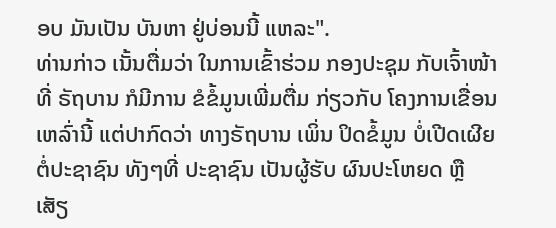ອບ ມັນເປັນ ບັນຫາ ຢູ່ບ່ອນນີ້ ແຫລະ".
ທ່ານກ່າວ ເນັ້ນຕື່ມວ່າ ໃນການເຂົ້າຮ່ວມ ກອງປະຊຸມ ກັບເຈົ້າໜ້າທີ່ ຣັຖບານ ກໍມີການ ຂໍຂໍ້ມູນເພີ່ມຕື່ມ ກ່ຽວກັບ ໂຄງການເຂື່ອນ ເຫລົ່ານີ້ ແຕ່ປາກົດວ່າ ທາງຣັຖບານ ເພິ່ນ ປິດຂໍ້ມູນ ບໍ່ເປີດເຜີຍ ຕໍ່ປະຊາຊົນ ທັງໆທີ່ ປະຊາຊົນ ເປັນຜູ້ຮັບ ຜົນປະໂຫຍດ ຫຼື ເສັຽ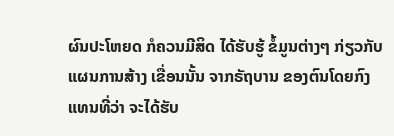ຜົນປະໂຫຍດ ກໍຄວນມີສິດ ໄດ້ຮັບຮູ້ ຂໍ້ມູນຕ່າງໆ ກ່ຽວກັບ ແຜນການສ້າງ ເຂື່ອນນັ້ນ ຈາກຣັຖບານ ຂອງຕົນໂດຍກົງ ແທນທີ່ວ່າ ຈະໄດ້ຮັບ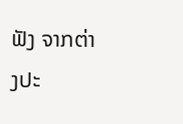ຟັງ ຈາກຕ່າງປະ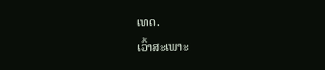ເທດ.
ເວົ້າສະເພາະ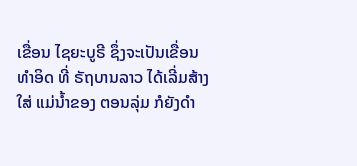ເຂື່ອນ ໄຊຍະບູຣີ ຊຶ່ງຈະເປັນເຂື່ອນ ທໍາອິດ ທີ່ ຣັຖບານລາວ ໄດ້ເລີ່ມສ້າງໃສ່ ແມ່ນໍ້າຂອງ ຕອນລຸ່ມ ກໍຍັງດໍາ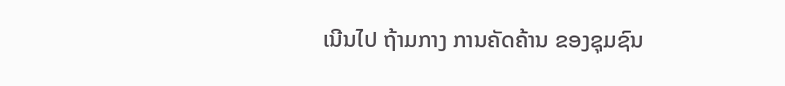ເນີນໄປ ຖ້າມກາງ ການຄັດຄ້ານ ຂອງຊຸມຊົນ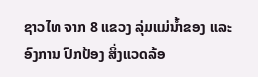ຊາວໄທ ຈາກ 8 ແຂວງ ລຸ່ມແມ່ນໍ້າຂອງ ແລະ ອົງການ ປົກປ້ອງ ສິ່ງແວດລ້ອ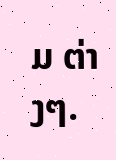ມ ຕ່າງໆ.